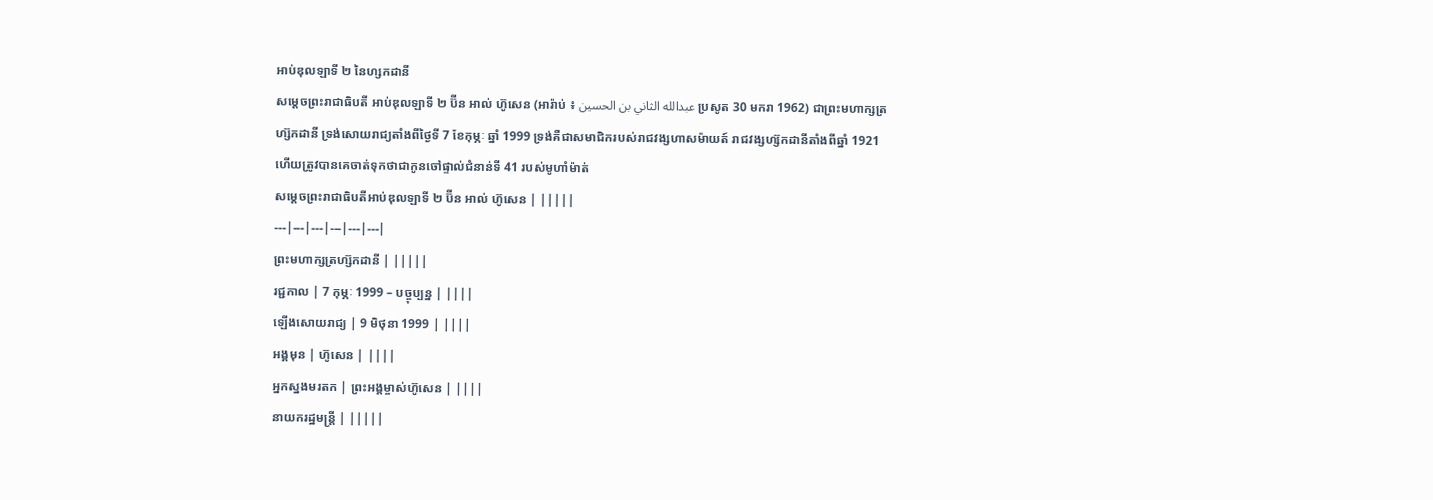អាប់ឌុលឡាទី ២ នៃហ្សកដានី
សម្តេចព្រះរាជាធិបតី អាប់ឌុលឡាទី ២ ប៊ីន អាល់ ហ៊ូសេន (អារ៉ាប់ ៖ عبدالله الثاني بن الحسين ប្រសូត 30 មករា 1962) ជាព្រះមហាក្សត្រហ្ស៊កដានី ទ្រង់សោយរាជ្យតាំងពីថ្ងៃទី 7 ខែកុម្ភៈ ឆ្នាំ 1999 ទ្រង់គឺជាសមាជិករបស់រាជវង្សហាសម៉ាយត៍ រាជវង្សហ្ស៊កដានីតាំងពីឆ្នាំ 1921 ហើយត្រូវបានគេចាត់ទុកថាជាកូនចៅផ្ទាល់ជំនាន់ទី 41 របស់មូហាំម៉ាត់
សម្តេចព្រះរាជាធិបតីអាប់ឌុលឡាទី ២ ប៊ីន អាល់ ហ៊ូសេន | |||||
---|---|---|---|---|---|
ព្រះមហាក្សត្រហ្ស៊កដានី | |||||
រជ្ជកាល | 7 កុម្ភៈ 1999 – បច្ចុប្បន្ន | ||||
ឡើងសោយរាជ្យ | 9 មិថុនា 1999 | ||||
អង្គមុន | ហ៊ូសេន | ||||
អ្នកស្នងមរតក | ព្រះអង្គម្ចាស់ហ៊ូសេន | ||||
នាយករដ្ឋមន្ត្រី | |||||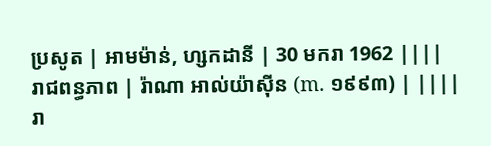ប្រសូត | អាមម៉ាន់, ហ្សកដានី | 30 មករា 1962 ||||
រាជពន្ធភាព | រ៉ាណា អាល់យ៉ាស៊ីន (m. ១៩៩៣) | ||||
រា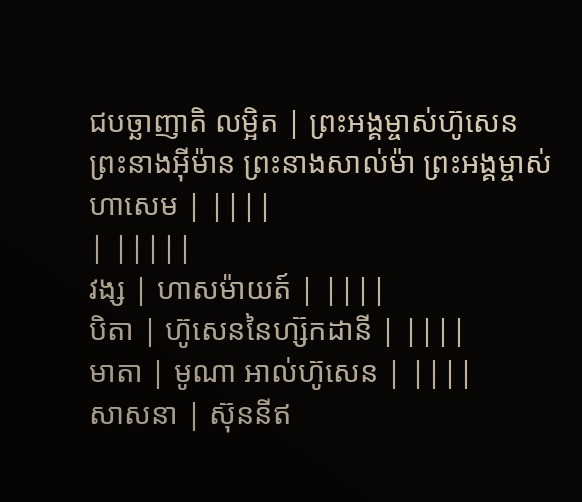ជបច្ឆាញាតិ លម្អិត | ព្រះអង្គម្ចាស់ហ៊ូសេន ព្រះនាងអ៊ីម៉ាន ព្រះនាងសាល់ម៉ា ព្រះអង្គម្ចាស់ហាសេម | ||||
| |||||
វង្ស | ហាសម៉ាយត៍ | ||||
បិតា | ហ៊ូសេននៃហ្ស៊កដានី | ||||
មាតា | មូណា អាល់ហ៊ូសេន | ||||
សាសនា | ស៊ុននីឥ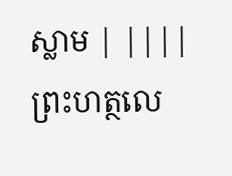ស្លាម | ||||
ព្រះហត្ថលេ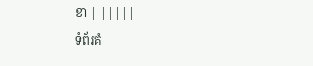ខា | |||||
ទំព័រគំ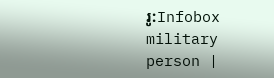រូ:Infobox military person |